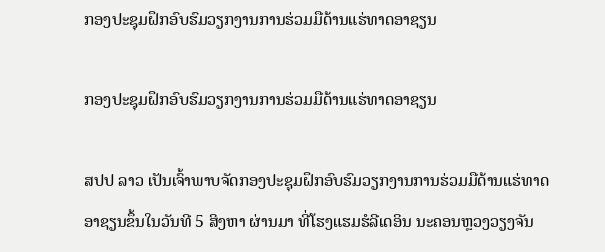ກອງປະຊຸມຝຶກອົບຮົມວຽກງານການຮ່ວມມືດ້ານແຮ່ທາດອາຊຽນ

ກອງປະຊຸມຝຶກອົບຮົມວຽກງານການຮ່ວມມືດ້ານແຮ່ທາດອາຊຽນ

ສປປ ລາວ ເປັນເຈົ້າພາບຈັດກອງປະຊຸມຝຶກອົບຮົມວຽກງານການຮ່ວມມືດ້ານແຮ່ທາດອາຊຽນຂຶ້ນໃນວັນທີ 5 ສິງຫາ ຜ່ານມາ ທີ່ໂຮງແຮມຮໍລີເດອິນ ນະຄອນຫຼວງວຽງຈັນ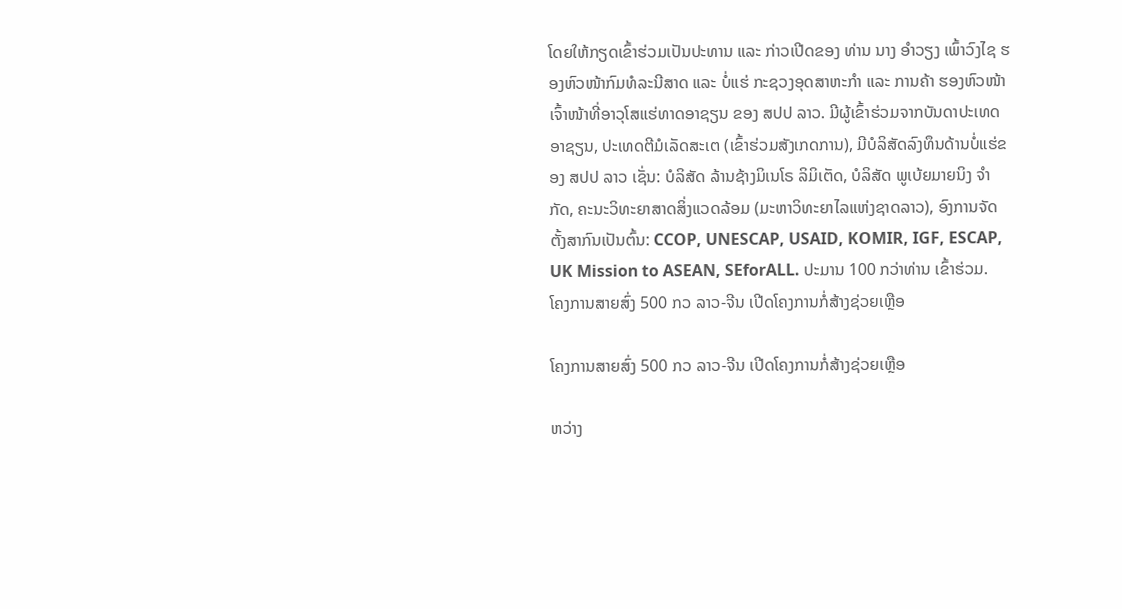ໂດຍໃຫ້ກຽດເຂົ້າຮ່ວມເປັນປະທານ ແລະ ກ່າວເປີດຂອງ ທ່ານ ນາງ ອໍາວຽງ ເພົ້າວົງໄຊ ຮອງຫົວໜ້າກົມທໍລະນີສາດ ແລະ ບໍ່ແຮ່ ກະຊວງອຸດສາຫະກໍາ ແລະ ການຄ້າ ຮອງຫົວໜ້າເຈົ້າໜ້າທີ່ອາວຸໂສແຮ່ທາດອາຊຽນ ຂອງ ສປປ ລາວ. ມີຜູ້ເຂົ້າຮ່ວມຈາກບັນດາປະເທດອາຊຽນ, ປະເທດຕີມໍເລັດສະເຕ (ເຂົ້າຮ່ວມສັງເກດການ), ມີບໍລິສັດລົງທຶນດ້ານບໍ່ແຮ່ຂອງ ສປປ ລາວ ເຊັ່ນ: ບໍລິສັດ ລ້ານຊ້າງມິເນໂຣ ລິມິເຕັດ, ບໍລິສັດ ພູເບ້ຍມາຍນິງ ຈໍາກັດ, ຄະນະວິທະຍາສາດສິ່ງແວດລ້ອມ (ມະຫາວິທະຍາໄລແຫ່ງຊາດລາວ), ອົງການຈັດຕັ້ງສາກົນເປັນຕົ້ນ: CCOP, UNESCAP, USAID, KOMIR, IGF, ESCAP, UK Mission to ASEAN, SEforALL. ປະມານ 100 ກວ່າທ່ານ ເຂົ້າຮ່ວມ.
ໂຄງການສາຍສົ່ງ 500 ກວ ລາວ-ຈີນ ເປີດໂຄງການກໍ່ສ້າງຊ່ວຍເຫຼືອ

ໂຄງການສາຍສົ່ງ 500 ກວ ລາວ-ຈີນ ເປີດໂຄງການກໍ່ສ້າງຊ່ວຍເຫຼືອ

ຫວ່າງ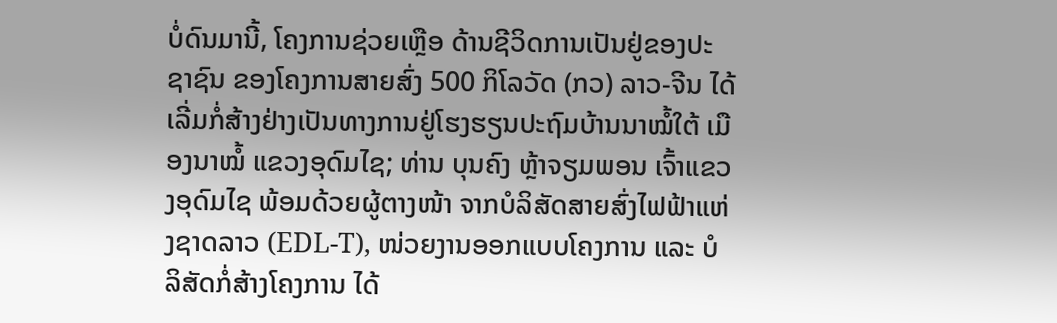ບໍ່ດົນມານີ້, ໂຄງການຊ່ວຍເຫຼືອ ດ້ານຊີວິດການເປັນຢູ່ຂອງປະຊາຊົນ ຂອງໂຄງການສາຍສົ່ງ 500 ກິໂລວັດ (ກວ) ລາວ-ຈີນ ໄດ້ເລີ່ມກໍ່ສ້າງຢ່າງເປັນທາງການຢູ່ໂຮງຮຽນປະຖົມບ້ານນາໝໍ້ໃຕ້ ເມືອງນາໝໍ້ ແຂວງອຸດົມໄຊ; ທ່ານ ບຸນຄົງ ຫຼ້າຈຽມພອນ ເຈົ້າແຂວງອຸດົມໄຊ ພ້ອມດ້ວຍຜູ້ຕາງໜ້າ ຈາກບໍລິສັດສາຍສົ່ງໄຟຟ້າແຫ່ງຊາດລາວ (EDL-T), ໜ່ວຍງານອອກແບບໂຄງການ ແລະ ບໍລິສັດກໍ່ສ້າງໂຄງການ ໄດ້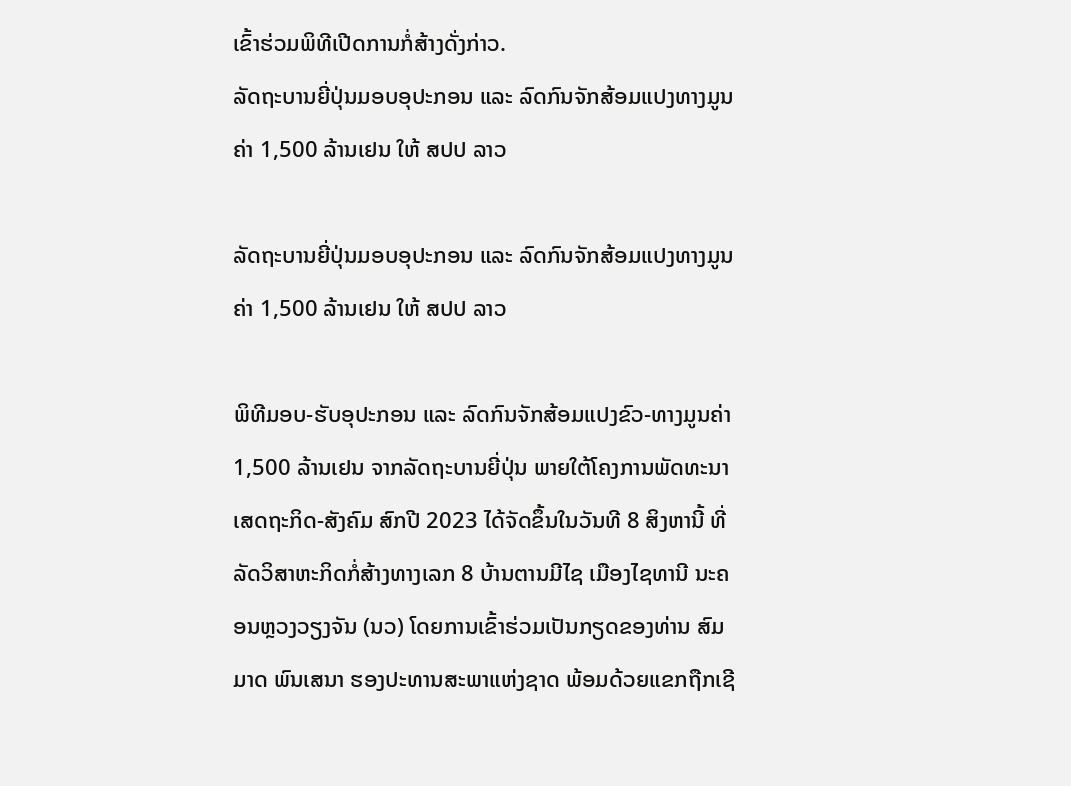ເຂົ້າຮ່ວມພິທີເປີດການກໍ່ສ້າງດັ່ງກ່າວ.
ລັດຖະບານຍີ່ປຸ່ນມອບອຸປະກອນ ແລະ ລົດກົນຈັກສ້ອມແປງທາງມູນຄ່າ 1,500 ລ້ານເຢນ ໃຫ້ ສປປ ລາວ

ລັດຖະບານຍີ່ປຸ່ນມອບອຸປະກອນ ແລະ ລົດກົນຈັກສ້ອມແປງທາງມູນຄ່າ 1,500 ລ້ານເຢນ ໃຫ້ ສປປ ລາວ

ພິທີມອບ-ຮັບອຸປະກອນ ແລະ ລົດກົນຈັກສ້ອມແປງຂົວ-ທາງມູນຄ່າ 1,500 ລ້ານເຢນ ຈາກລັດຖະບານຍີ່ປຸ່ນ ພາຍໃຕ້ໂຄງການພັດທະນາເສດຖະກິດ-ສັງຄົມ ສົກປີ 2023 ໄດ້ຈັດຂຶ້ນໃນວັນທີ 8 ສິງຫານີ້ ທີ່ລັດວິສາຫະກິດກໍ່ສ້າງທາງເລກ 8 ບ້ານຕານມີໄຊ ເມືອງໄຊທານີ ນະຄອນຫຼວງວຽງຈັນ (ນວ) ໂດຍການເຂົ້າຮ່ວມເປັນກຽດຂອງທ່ານ ສົມມາດ ພົນເສນາ ຮອງປະທານສະພາແຫ່ງຊາດ ພ້ອມດ້ວຍແຂກຖືກເຊີ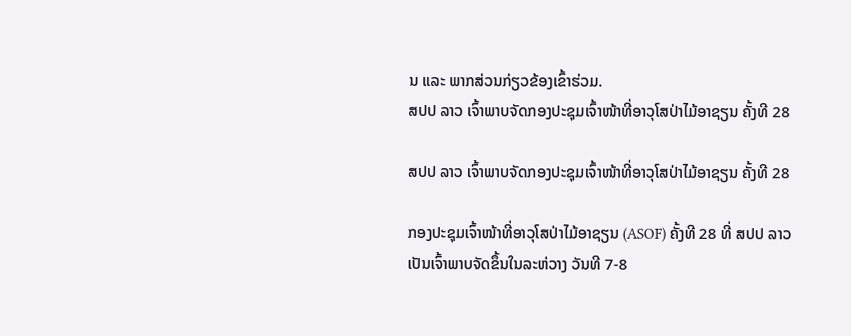ນ ແລະ ພາກສ່ວນກ່ຽວຂ້ອງເຂົ້າຮ່ວມ.
ສປປ ລາວ ເຈົ້າພາບຈັດກອງປະຊຸມເຈົ້າໜ້າທີ່ອາວຸໂສປ່າໄມ້ອາຊຽນ ຄັ້ງທີ 28

ສປປ ລາວ ເຈົ້າພາບຈັດກອງປະຊຸມເຈົ້າໜ້າທີ່ອາວຸໂສປ່າໄມ້ອາຊຽນ ຄັ້ງທີ 28

ກອງປະຊຸມເຈົ້າໜ້າທີ່ອາວຸໂສປ່າໄມ້ອາຊຽນ (ASOF) ຄັ້ງທີ 28 ທີ່ ສປປ ລາວ ເປັນເຈົ້າພາບຈັດຂຶ້ນໃນລະຫ່ວາງ ວັນທີ 7-8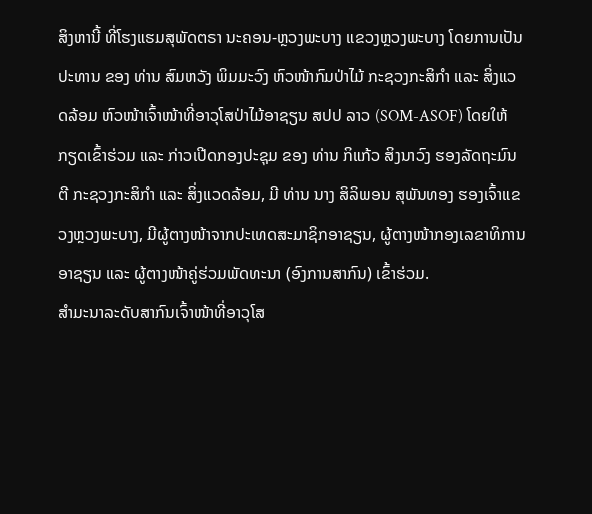ສິງຫານີ້ ທີ່ໂຮງແຮມສຸພັດຕຣາ ນະຄອນ-ຫຼວງພະບາງ ແຂວງຫຼວງພະບາງ ໂດຍການເປັນປະທານ ຂອງ ທ່ານ ສົມຫວັງ ພິມມະວົງ ຫົວໜ້າກົມປ່າໄມ້ ກະຊວງກະສິກໍາ ແລະ ສິ່ງແວດລ້ອມ ຫົວໜ້າເຈົ້າໜ້າທີ່ອາວຸໂສປ່າໄມ້ອາຊຽນ ສປປ ລາວ (SOM-ASOF) ໂດຍໃຫ້ກຽດເຂົ້າຮ່ວມ ແລະ ກ່າວເປີດກອງປະຊຸມ ຂອງ ທ່ານ ກິແກ້ວ ສິງນາວົງ ຮອງລັດຖະມົນຕີ ກະຊວງກະສິກຳ ແລະ ສິ່ງແວດລ້ອມ, ມີ ທ່ານ ນາງ ສິລິພອນ ສຸພັນທອງ ຮອງເຈົ້າແຂວງຫຼວງພະບາງ, ມີຜູ້ຕາງໜ້າຈາກປະເທດສະມາຊິກອາຊຽນ, ຜູ້ຕາງໜ້າກອງເລຂາທິການອາຊຽນ ແລະ ຜູ້ຕາງໜ້າຄູ່ຮ່ວມພັດທະນາ (ອົງການສາກົນ) ເຂົ້າຮ່ວມ.
ສໍາມະນາລະດັບສາກົນເຈົ້າໜ້າທີ່ອາວຸໂສ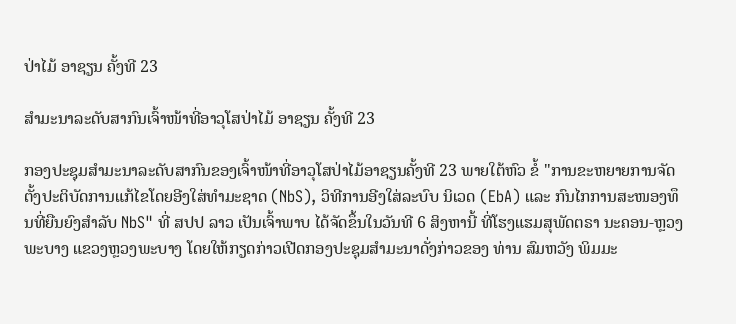ປ່າໄມ້ ອາຊຽນ ຄັ້ງທີ 23

ສໍາມະນາລະດັບສາກົນເຈົ້າໜ້າທີ່ອາວຸໂສປ່າໄມ້ ອາຊຽນ ຄັ້ງທີ 23

ກອງປະຊຸມສໍາມະນາລະດັບສາກົນຂອງເຈົ້າໜ້າທີ່ອາວຸໂສປ່າໄມ້ອາຊຽນຄັ້ງທີ 23 ພາຍໃຕ້ຫົວ ຂໍ້ "ການຂະຫຍາຍການຈັດຕັ້ງປະຕິບັດການແກ້ໄຂໂດຍອີງໃສ່ທໍາມະຊາດ (NbS), ວິທີການອີງໃສ່ລະບົບ ນິເວດ (EbA) ແລະ ກົນໄກການສະໜອງທຶນທີ່ຍືນຍົງສໍາລັບ NbS" ທີ່ ສປປ ລາວ ເປັນເຈົ້າພາບ ໄດ້ຈັດຂຶ້ນໃນວັນທີ 6 ສິງຫານີ້ ທີ່ໂຮງແຮມສຸພັດຕຣາ ນະຄອນ-ຫຼວງພະບາງ ແຂວງຫຼວງພະບາງ ໂດຍໃຫ້ກຽດກ່າວເປີດກອງປະຊຸມສຳມະນາດັ່ງກ່າວຂອງ ທ່ານ ສົມຫວັງ ພິມມະ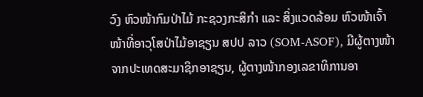ວົງ ຫົວໜ້າກົມປ່າໄມ້ ກະຊວງກະສິກໍາ ແລະ ສິ່ງແວດລ້ອມ ຫົວໜ້າເຈົ້າໜ້າທີ່ອາວຸໂສປ່າໄມ້ອາຊຽນ ສປປ ລາວ (SOM-ASOF), ມີຜູ້ຕາງໜ້າຈາກປະເທດສະມາຊິກອາຊຽນ, ຜູ້ຕາງໜ້າກອງເລຂາທິການອາ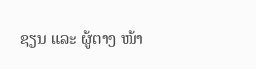ຊຽນ ແລະ ຜູ້ຕາງ ໜ້າ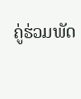ຄູ່ຮ່ວມພັດ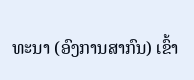ທະນາ (ອົງການສາກົນ) ເຂົ້າ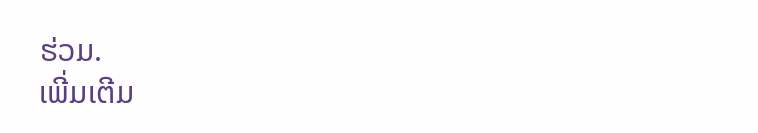ຮ່ວມ.
ເພີ່ມເຕີມ